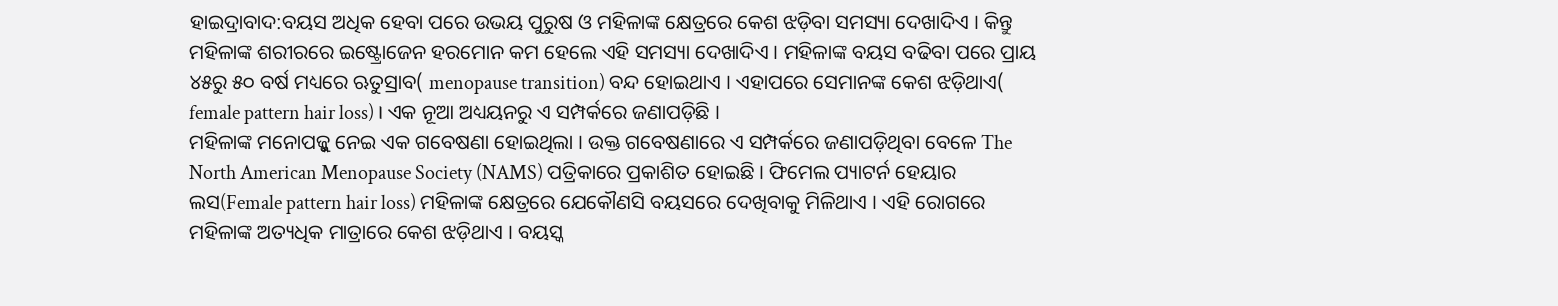ହାଇଦ୍ରାବାଦ:ବୟସ ଅଧିକ ହେବା ପରେ ଉଭୟ ପୁରୁଷ ଓ ମହିଳାଙ୍କ କ୍ଷେତ୍ରରେ କେଶ ଝଡ଼ିବା ସମସ୍ୟା ଦେଖାଦିଏ । କିନ୍ତୁ ମହିଳାଙ୍କ ଶରୀରରେ ଇଷ୍ଟ୍ରୋଜେନ ହରମୋନ କମ ହେଲେ ଏହି ସମସ୍ୟା ଦେଖାଦିଏ । ମହିଳାଙ୍କ ବୟସ ବଢିବା ପରେ ପ୍ରାୟ ୪୫ରୁ ୫୦ ବର୍ଷ ମଧ୍ୟରେ ଋତୁସ୍ରାବ( menopause transition) ବନ୍ଦ ହୋଇଥାଏ । ଏହାପରେ ସେମାନଙ୍କ କେଶ ଝଡ଼ିଥାଏ( female pattern hair loss) । ଏକ ନୂଆ ଅଧ୍ୟୟନରୁ ଏ ସମ୍ପର୍କରେ ଜଣାପଡ଼ିଛି ।
ମହିଳାଙ୍କ ମନୋପଜ୍କୁ ନେଇ ଏକ ଗବେଷଣା ହୋଇଥିଲା । ଉକ୍ତ ଗବେଷଣାରେ ଏ ସମ୍ପର୍କରେ ଜଣାପଡ଼ିଥିବା ବେଳେ The North American Menopause Society (NAMS) ପତ୍ରିକାରେ ପ୍ରକାଶିତ ହୋଇଛି । ଫିମେଲ ପ୍ୟାଟର୍ନ ହେୟାର ଲସ(Female pattern hair loss) ମହିଳାଙ୍କ କ୍ଷେତ୍ରରେ ଯେକୌଣସି ବୟସରେ ଦେଖିବାକୁ ମିଳିଥାଏ । ଏହି ରୋଗରେ ମହିଳାଙ୍କ ଅତ୍ୟଧିକ ମାତ୍ରାରେ କେଶ ଝଡ଼ିଥାଏ । ବୟସ୍କ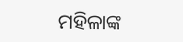ମହିଳାଙ୍କ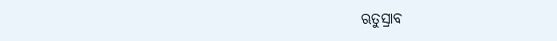ଋତୁସ୍ରାବ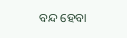ବନ୍ଦ ହେବା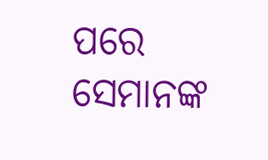ପରେ ସେମାନଙ୍କ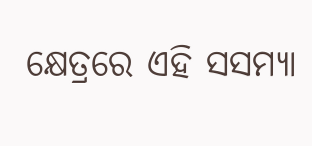କ୍ଷେତ୍ରରେ ଏହି ସସମ୍ୟା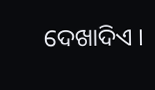ଦେଖାଦିଏ ।